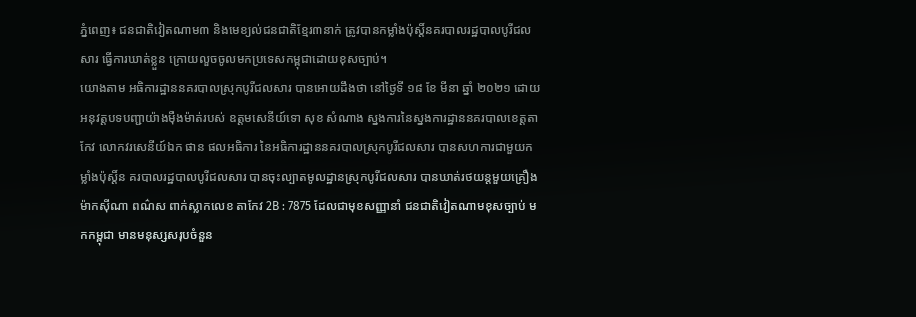ភ្នំពេញ៖ ជនជាតិវៀតណាម៣ និងមេខ្យល់ជនជាតិខ្មែរ៣នាក់ ត្រូវបានកម្លាំងប៉ុស្ដិ៍នគរបាលរដ្ឋបាលបូរីជលសារ ធ្វើការឃាត់ខ្លួន ក្រោយលួចចូលមកប្រទេសកម្ពុជាដោយខុសច្បាប់។
យោងតាម អធិការដ្ឋាននគរបាលស្រុកបូរីជលសារ បានអោយដឹងថា នៅថ្ងៃទី ១៨ ខែ មីនា ឆ្នាំ ២០២១ ដោយអនុវត្តបទបញ្ជាយ៉ាងម៉ឺងម៉ាត់របស់ ឧត្ដមសេនីយ៍ទោ សុខ សំណាង ស្នងការនៃស្នងការដ្ឋាននគរបាលខេត្តតាកែវ លោកវរសេនីយ៍ឯក ផាន ផលអធិការ នៃអធិការដ្ឋាននគរបាលស្រុកបូរីជលសារ បានសហការជាមួយកម្លាំងប៉ុស្ដិ៍ន គរបាលរដ្ឋបាលបូរីជលសារ បានចុះល្បាតមូលដ្ឋានស្រុកបូរីជលសារ បានឃាត់រថយន្តមួយគ្រឿងម៉ាកស៊ីណា ពណ៌ស ពាក់ស្លាកលេខ តាកែវ 2B : 7875 ដែលជាមុខសញ្ញានាំ ជនជាតិវៀតណាមខុសច្បាប់ មកកម្ពុជា មានមនុស្សសរុបចំនួន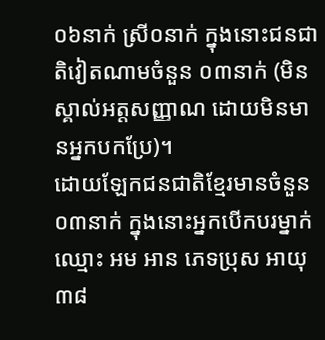០៦នាក់ ស្រី០នាក់ ក្នុងនោះជនជាតិវៀតណាមចំនួន ០៣នាក់ (មិនស្គាល់អត្តសញ្ញាណ ដោយមិនមានអ្នកបកប្រែ)។
ដោយឡែកជនជាតិខ្មែរមានចំនួន ០៣នាក់ ក្នុងនោះអ្នកបេីកបរម្នាក់ឈ្មោះ អម អាន ភេទប្រុស អាយុ៣៨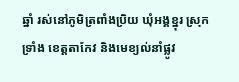ឆ្នាំ រស់នៅភូមិត្រពាំងប្រិយ ឃុំអង្គខ្នុរ ស្រុកទ្រាំង ខេត្តតាកែវ និងមេខ្យល់នាំផ្លូវ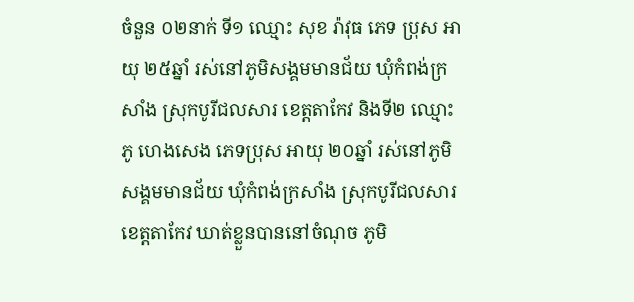ចំនួន ០២នាក់ ទី១ ឈ្មោះ សុខ រ៉ាវុធ ភេទ ប្រុស អាយុ ២៥ឆ្នាំ រស់នៅភូមិសង្គមមានជ័យ ឃុំកំពង់ក្រសាំង ស្រុកបូរីជលសារ ខេត្តតាកែវ និងទី២ ឈ្មោះ ភូ ហេងសេង ភេទប្រុស អាយុ ២០ឆ្នាំ រស់នៅភូមិសង្គមមានជ័យ ឃុំកំពង់ក្រសាំង ស្រុកបូរីជលសារ ខេត្តតាកែវ ឃាត់ខ្លួនបាននៅចំណុច ភូមិ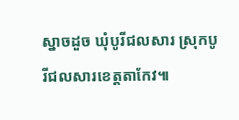ស្នាចដួច ឃុំបូរីជលសារ ស្រុកបូរីជលសារខេត្តតាកែវ៕